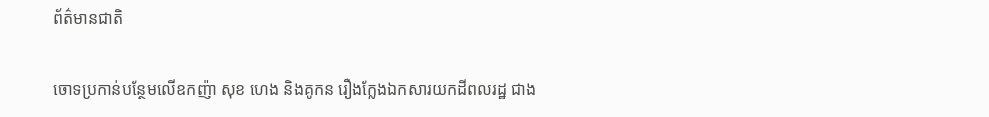ព័ត៌មានជាតិ

ចោទប្រកាន់បន្ថែមលើឧកញ៉ា សុខ ហេង និងគូកន រឿងក្លែងឯកសារយកដីពលរដ្ឋ ជាង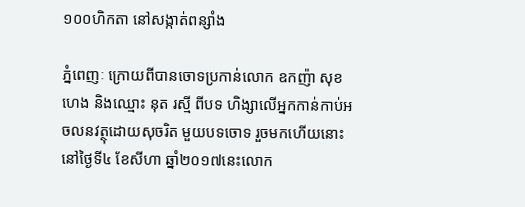១០០ហិកតា នៅសង្កាត់ពន្សាំង

ភ្នំពេញៈ ក្រោយពីបានចោទប្រកាន់លោក ឧកញ៉ា សុខ ហេង និងឈ្មោះ នុត រស្មី ពីបទ ហិង្សាលើអ្នកកាន់កាប់អចលនវត្ថុដោយសុចរិត មួយបទចោទ រួចមកហើយនោះ នៅថ្ងៃទី៤ ខែសីហា ឆ្នាំ២០១៧នេះលោក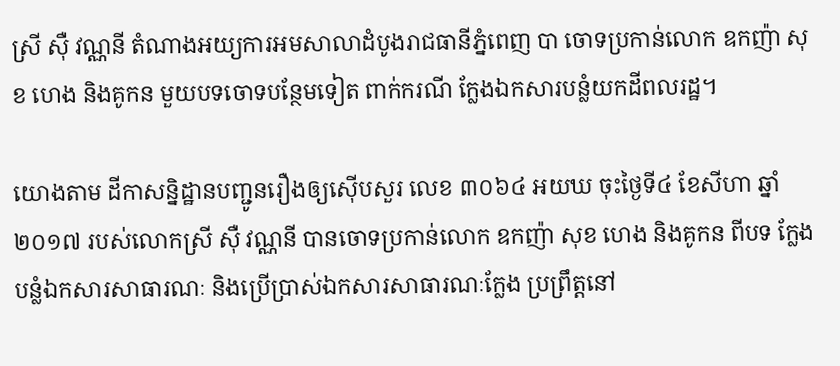ស្រី ស៊ឺ វណ្ណនី តំណាងអយ្យការអមសាលាដំបូងរាជធានីភ្នំពេញ បា ចោទប្រកាន់លោក ឧកញ៉ា សុខ ហេង និងគូកន មួយបទចោទបន្ថែមទៀត ពាក់ករណី ក្លែងឯកសារបន្លំយកដីពលរដ្ឋ។

យោងតាម ដីកាសន្និដ្ឋានបញ្ជូនរឿងឲ្យស៊ើបសួរ លេខ ៣០៦៤ អយឃ ចុះថ្ងៃទី៤ ខែសីហា ឆ្នាំ២០១៧ របស់លោកស្រី ស៊ឺ វណ្ណនី បានចោទប្រកាន់លោក ឧកញ៉ា សុខ ហេង និងគូកន ពីបទ ក្លែងបន្លំឯកសារសាធារណៈ និងប្រើប្រាស់ឯកសារសាធារណៈក្លែង ប្រព្រឹត្តនៅ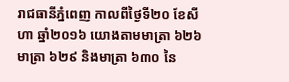រាជធានីភ្នំពេញ កាលពីថ្ងៃទី២០ ខែសីហា ឆ្នាំ២០១៦ យោងតាមមាត្រា ៦២៦ មាត្រា ៦២៩ និងមាត្រា ៦៣០ នៃ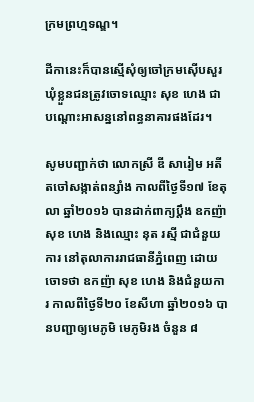ក្រមព្រហ្មទណ្ឌ។

ដីកានេះក៏បានស្មើសុំឲ្យចៅក្រមស៊ើបសួរ ឃុំខ្លួនជនត្រូវចោទឈ្មោះ សុខ ហេង ជាបណ្ដោះអាសន្ននៅពន្ធនាគារផងដែរ។

សូមបញ្ជាក់ថា លោកស្រី ឌី សារៀម អតីតចៅសង្កាត់ពន្សាំង កាលពីថ្ងៃទី១៧ ខែតុលា ឆ្នាំ២០១៦ បានដាក់ពាក្យប្តឹង ឧកញ៉ា សុខ ហេង និងឈ្មោះ នុត រស្មី ជាជំនួយការ នៅតុលាការរាជធានីភ្នំពេញ ដោយចោទថា ឧកញ៉ា សុខ ហេង និងជំនួយការ កាលពីថ្ងៃទី២០ ខែសីហា ឆ្នាំ២០១៦ បានបញ្ជាឲ្យមេភូមិ មេភូមិរង ចំនួន ៨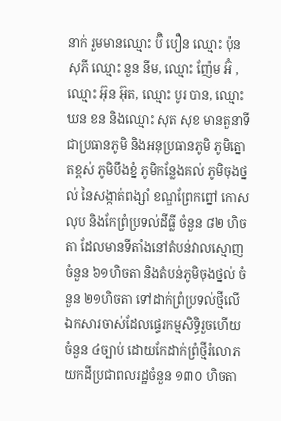នាក់ រួមមានឈ្មោះ ប៊ិ បឿន ឈ្មោះ ប៉ុន សុភី ឈ្មោះ នួន នីម, ឈ្មោះ ញ៉ែម អ៊ំ ,ឈ្មោះ អ៊ុន អ៊ុត, ឈ្មោះ បូរ បាន, ឈ្មោះ ឃន ខន និងឈ្មោះ សុត សុខ មានតួនាទីជាប្រធានភូមិ និងអនុប្រធានភូមិ ភូមិត្នោតខ្ពស់ ភូមិបឹងខ្នំ ភូមិកន្លែងគល់ ភូមិចុងថ្នល់ នៃសង្កាត់ពង្សាំ ខណ្ឌព្រែកព្នៅ កោសលុប និងកែព្រំប្រទល់ដីធ្លី ចំនួន ៨២ ហិចតា ដែលមានទីតាំងនៅតំបន់វាលស្មោញ ចំនួន ៦១ហិចតា និងតំបន់ភូមិចុងថ្នល់ ចំនួន ២១ហិចតា ទៅដាក់ព្រំប្រទល់ថ្មីលើឯកសារចាស់ដែលផ្ទេរកម្មសិទ្ធិរួចហើយចំនួន ៤ច្បាប់ ដោយកែដាក់ព្រំថ្មីរំលោភយកដីប្រជាពលរដ្ឋចំនួន ១៣០ ហិចតា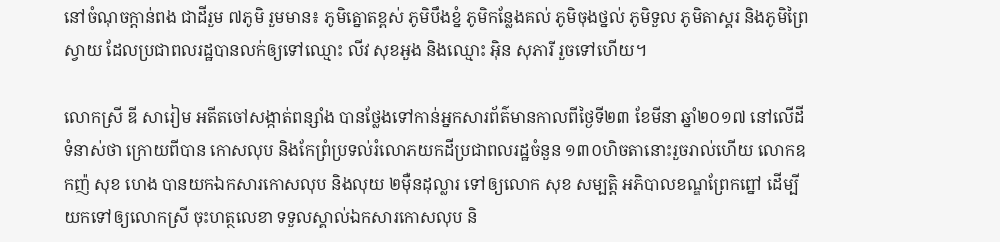នៅចំណុចក្តាន់ពង ជាដីរួម ៧ភូមិ រួមមាន៖ ភូមិត្នោតខ្ពស់ ភូមិបឹងខ្នំ ភូមិកន្លែងគល់ ភូមិចុងថ្នល់ ភូមិទួល ភូមិតាស្គរ និងភូមិព្រៃស្វាយ ដែលប្រជាពលរដ្ឋបានលក់ឲ្យទៅឈ្មោះ លីវ សុខអួង និងឈ្មោះ អ៊ិន សុភារី រួចទៅហើយ។

លោកស្រី ឌី សារៀម អតីតចៅសង្កាត់ពន្សាំង បានថ្លែងទៅកាន់អ្នកសារព័ត៌មានកាលពីថ្ងៃទី២៣ ខែមីនា ឆ្នាំ២០១៧ នៅលើដីទំនាស់ថា ក្រោយពីបាន កោសលុប និងកែព្រំប្រទល់រំលោភយកដីប្រជាពលរដ្ឋចំនួន ១៣០ហិចតានោះរួចរាល់ហើយ លោកឧកញ៉ សុខ ហេង បានយកឯកសារកោសលុប និងលុយ ២ម៉ឺនដុល្លារ ទៅឲ្យលោក សុខ សម្បត្តិ អភិបាលខណ្ឌព្រែកព្នៅ ដើម្បីយកទៅឲ្យលោកស្រី ចុះហត្ថលេខា ទទួលស្គាល់ឯកសារកោសលុប និ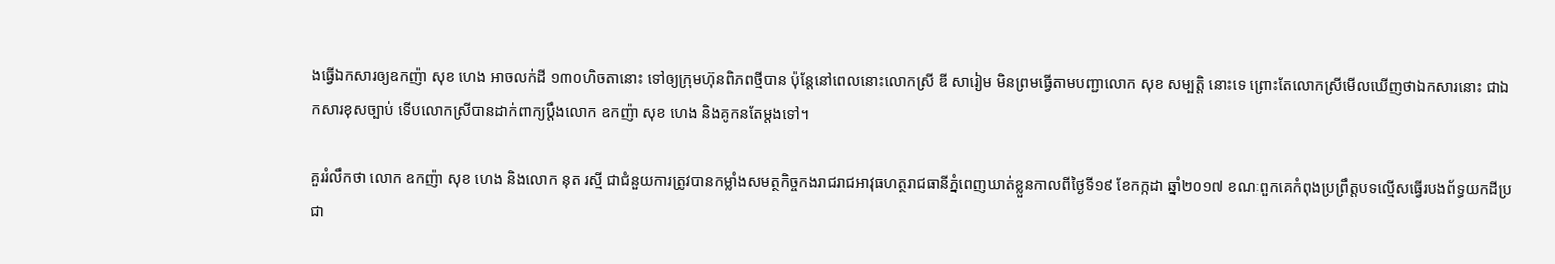ងធ្វើឯកសារឲ្យឧកញ៉ា សុខ ហេង អាចលក់ដី ១៣០ហិចតានោះ ទៅឲ្យក្រុមហ៊ុនពិភពថ្មីបាន ប៉ុន្តែនៅពេលនោះលោកស្រី ឌី សារៀម មិនព្រមធ្វើតាមបញ្ជាលោក សុខ សម្បត្តិ នោះទេ ព្រោះតែលោកស្រីមើលឃើញថាឯកសារនោះ ជាឯកសារខុសច្បាប់ ទើបលោកស្រីបានដាក់ពាក្យប្តឹងលោក ឧកញ៉ា សុខ ហេង និងគូកនតែម្តងទៅ។

គួររំលឹកថា លោក ឧកញ៉ា សុខ ហេង និងលោក នុត រស្មី ជាជំនួយការត្រូវបានកម្លាំងសមត្ថកិច្ចកងរាជរាជអាវុធហត្ថរាជធានីភ្នំពេញឃាត់ខ្លួនកាលពីថ្ងៃទី១៩ ខែកក្កដា ឆ្នាំ២០១៧ ខណៈពួកគេកំពុងប្រព្រឹត្តបទល្មើសធ្វើរបងព័ទ្ធយកដីប្រជា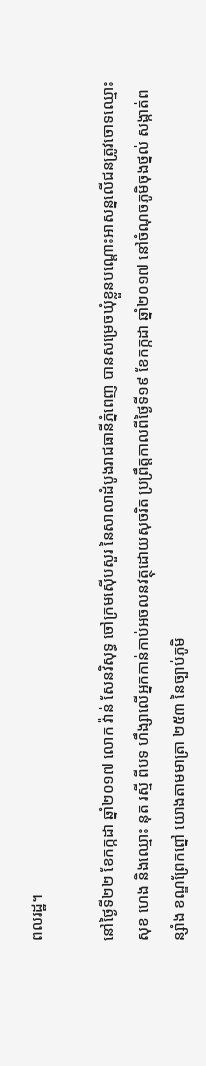ពលរដ្ឋ។

នៅថ្ងៃទី២២ ខែកក្កដា ឆ្នាំ២០១៧ លោក វ៉ាន់ សែនវិសុទ្ធ ចៅក្រមស៊ើបសួរ នៃសាលាដំបូងរាជធានីភ្នំពេញ បានសម្រេចឃុំខ្លួនបណ្តោះអាសន្នលើជនត្រូវចោទឈ្មោះ សុខ ហេង និងឈ្មោះ នុត រស្មី ពីបទ ហឹង្សាលើអ្នកកាន់កាប់អចលនវត្ថុដោយសុចរិត ប្រព្រឹត្តកាលពីថ្ងៃទី១៩ ខែកក្កដា ឆ្នាំ២០១៧ នៅចំណុចភូមិចុងថ្នល់ សង្កាត់ពន្សាំង ខណ្ឌព្រែកព្នៅ យោងតាមមាត្រា ២៥៣ នៃច្បាប់ភូមិ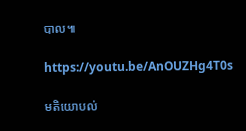បាល៕

https://youtu.be/AnOUZHg4T0s

មតិយោបល់